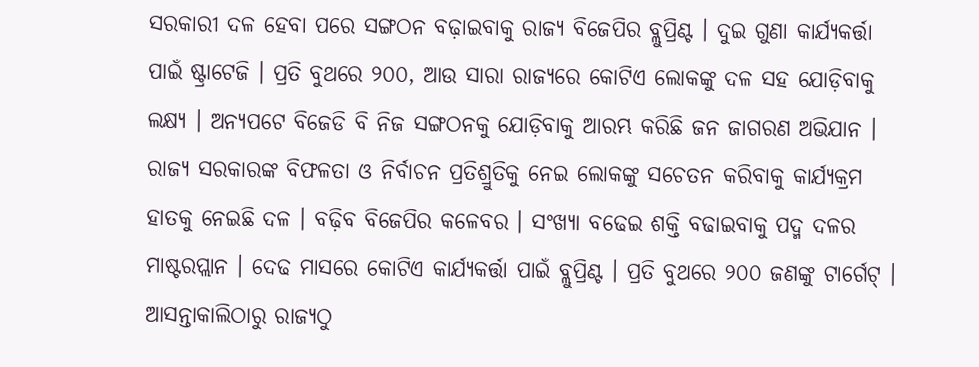ସରକାରୀ ଦଳ ହେବା ପରେ ସଙ୍ଗଠନ ବଢ଼ାଇବାକୁ ରାଜ୍ୟ ବିଜେପିର ବ୍ଲୁପ୍ରିଣ୍ଟ । ଦୁଇ ଗୁଣା କାର୍ଯ୍ୟକର୍ତ୍ତା ପାଇଁ ଷ୍ଟ୍ରାଟେଜି । ପ୍ରତି ବୁଥରେ ୨୦୦, ଆଉ ସାରା ରାଜ୍ୟରେ କୋଟିଏ ଲୋକଙ୍କୁ ଦଳ ସହ ଯୋଡ଼ିବାକୁ ଲକ୍ଷ୍ୟ । ଅନ୍ୟପଟେ ବିଜେଡି ବି ନିଜ ସଙ୍ଗଠନକୁ ଯୋଡ଼ିବାକୁ ଆରମ୍ଭ କରିଛି ଜନ ଜାଗରଣ ଅଭିଯାନ ।
ରାଜ୍ୟ ସରକାରଙ୍କ ବିଫଳତା ଓ ନିର୍ବାଚନ ପ୍ରତିଶ୍ରୁତିକୁ ନେଇ ଲୋକଙ୍କୁ ସଚେତନ କରିବାକୁ କାର୍ଯ୍ୟକ୍ରମ ହାତକୁ ନେଇଛି ଦଳ । ବଢ଼ିବ ବିଜେପିର କଳେବର । ସଂଖ୍ୟା ବଢେଇ ଶକ୍ତି ବଢାଇବାକୁ ପଦ୍ମ ଦଳର ମାଷ୍ଟରପ୍ଲାନ । ଦେଢ ମାସରେ କୋଟିଏ କାର୍ଯ୍ୟକର୍ତ୍ତା ପାଇଁ ବ୍ଲୁପ୍ରିଣ୍ଟ । ପ୍ରତି ବୁଥରେ ୨୦୦ ଜଣଙ୍କୁ ଟାର୍ଗେଟ୍ ।
ଆସନ୍ତାକାଲିଠାରୁ ରାଜ୍ୟଠୁ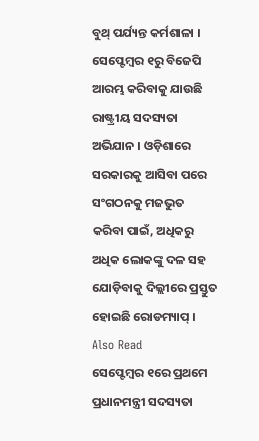ବୁଥ୍ ପର୍ଯ୍ୟନ୍ତ କର୍ମଶାଳା । ସେପ୍ଟେମ୍ବର ୧ରୁ ବିଜେପି ଆରମ୍ଭ କରିବାକୁ ଯାଉଛି ରାଷ୍ଟ୍ରୀୟ ସଦସ୍ୟତା ଅଭିଯାନ । ଓଡ଼ିଶାରେ ସରକାରକୁ ଆସିବା ପରେ ସଂଗଠନକୁ ମଜଭୁତ କରିବା ପାଇଁ, ଅଧିକରୁ ଅଧିକ ଲୋକଙ୍କୁ ଦଳ ସହ ଯୋଡ଼ିବାକୁ ଦିଲ୍ଲୀରେ ପ୍ରସ୍ତୁତ ହୋଇଛି ରୋଡମ୍ୟାପ୍ ।
Also Read
ସେପ୍ଟେମ୍ବର ୧ରେ ପ୍ରଥମେ ପ୍ରଧାନମନ୍ତ୍ରୀ ସଦସ୍ୟତା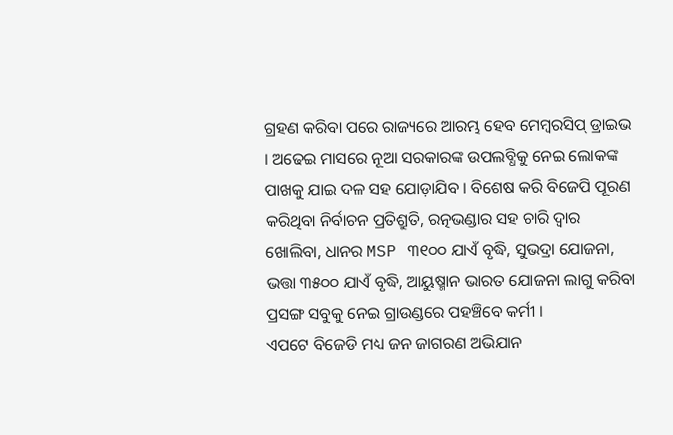ଗ୍ରହଣ କରିବା ପରେ ରାଜ୍ୟରେ ଆରମ୍ଭ ହେବ ମେମ୍ବରସିପ୍ ଡ୍ରାଇଭ । ଅଢେଇ ମାସରେ ନୂଆ ସରକାରଙ୍କ ଉପଲବ୍ଧିକୁ ନେଇ ଲୋକଙ୍କ ପାଖକୁ ଯାଇ ଦଳ ସହ ଯୋଡ଼ାଯିବ । ବିଶେଷ କରି ବିଜେପି ପୂରଣ କରିଥିବା ନିର୍ବାଚନ ପ୍ରତିଶ୍ରୁତି, ରତ୍ନଭଣ୍ଡାର ସହ ଚାରି ଦ୍ୱାର ଖୋଲିବା, ଧାନର MSP ୩୧୦୦ ଯାଏଁ ବୃଦ୍ଧି, ସୁଭଦ୍ରା ଯୋଜନା, ଭତ୍ତା ୩୫୦୦ ଯାଏଁ ବୃଦ୍ଧି, ଆୟୁଷ୍ମାନ ଭାରତ ଯୋଜନା ଲାଗୁ କରିବା ପ୍ରସଙ୍ଗ ସବୁକୁ ନେଇ ଗ୍ରାଉଣ୍ଡରେ ପହଞ୍ଚିବେ କର୍ମୀ ।
ଏପଟେ ବିଜେଡି ମଧ୍ୟ ଜନ ଜାଗରଣ ଅଭିଯାନ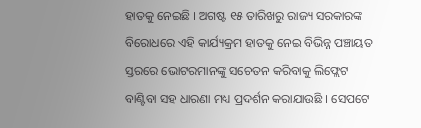ହାତକୁ ନେଇଛି । ଅଗଷ୍ଟ ୧୫ ତାରିଖରୁ ରାଜ୍ୟ ସରକାରଙ୍କ ବିରୋଧରେ ଏହି କାର୍ଯ୍ୟକ୍ରମ ହାତକୁ ନେଇ ବିଭିନ୍ନ ପଞ୍ଚାୟତ ସ୍ତରରେ ଭୋଟରମାନଙ୍କୁ ସଚେତନ କରିବାକୁ ଲିଫ୍ଲେଟ ବାଣ୍ଟିବା ସହ ଧାରଣା ମଧ୍ୟ ପ୍ରଦର୍ଶନ କରାଯାଉଛି । ସେପଟେ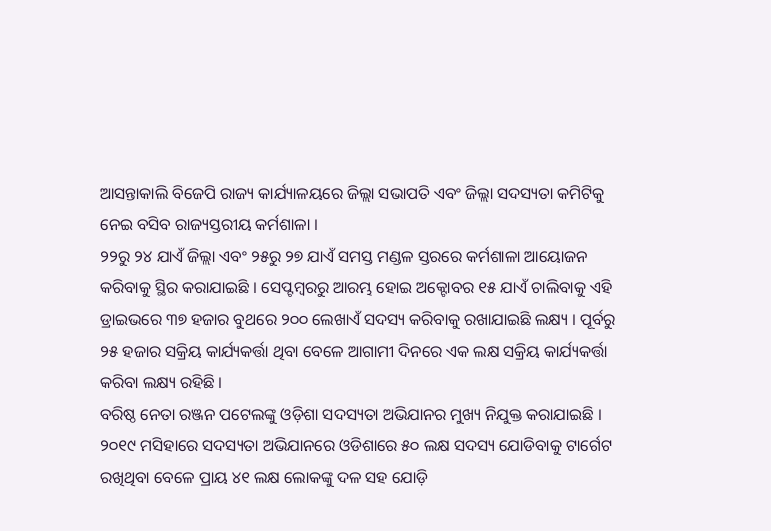ଆସନ୍ତାକାଲି ବିଜେପି ରାଜ୍ୟ କାର୍ଯ୍ୟାଳୟରେ ଜିଲ୍ଲା ସଭାପତି ଏବଂ ଜିଲ୍ଲା ସଦସ୍ୟତା କମିଟିକୁ ନେଇ ବସିବ ରାଜ୍ୟସ୍ତରୀୟ କର୍ମଶାଳା ।
୨୨ରୁ ୨୪ ଯାଏଁ ଜିଲ୍ଲା ଏବଂ ୨୫ରୁ ୨୭ ଯାଏଁ ସମସ୍ତ ମଣ୍ଡଳ ସ୍ତରରେ କର୍ମଶାଳା ଆୟୋଜନ କରିବାକୁ ସ୍ଥିର କରାଯାଇଛି । ସେପ୍ଟମ୍ବରରୁ ଆରମ୍ଭ ହୋଇ ଅକ୍ଟୋବର ୧୫ ଯାଏଁ ଚାଲିବାକୁ ଏହି ଡ୍ରାଇଭରେ ୩୭ ହଜାର ବୁଥରେ ୨୦୦ ଲେଖାଏଁ ସଦସ୍ୟ କରିବାକୁ ରଖାଯାଇଛି ଲକ୍ଷ୍ୟ । ପୂର୍ବରୁ ୨୫ ହଜାର ସକ୍ରିୟ କାର୍ଯ୍ୟକର୍ତ୍ତା ଥିବା ବେଳେ ଆଗାମୀ ଦିନରେ ଏକ ଲକ୍ଷ ସକ୍ରିୟ କାର୍ଯ୍ୟକର୍ତ୍ତା କରିବା ଲକ୍ଷ୍ୟ ରହିଛି ।
ବରିଷ୍ଠ ନେତା ରଞ୍ଜନ ପଟେଲଙ୍କୁ ଓଡ଼ିଶା ସଦସ୍ୟତା ଅଭିଯାନର ମୁଖ୍ୟ ନିଯୁକ୍ତ କରାଯାଇଛି । ୨୦୧୯ ମସିହାରେ ସଦସ୍ୟତା ଅଭିଯାନରେ ଓଡିଶାରେ ୫୦ ଲକ୍ଷ ସଦସ୍ୟ ଯୋଡିବାକୁ ଟାର୍ଗେଟ ରଖିଥିବା ବେଳେ ପ୍ରାୟ ୪୧ ଲକ୍ଷ ଲୋକଙ୍କୁ ଦଳ ସହ ଯୋଡ଼ି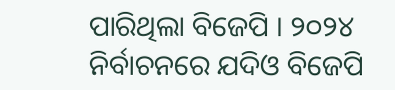ପାରିଥିଲା ବିଜେପି । ୨୦୨୪ ନିର୍ବାଚନରେ ଯଦିଓ ବିଜେପି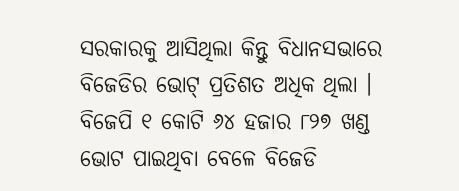ସରକାରକୁ ଆସିଥିଲା କିନ୍ତୁ ବିଧାନସଭାରେ ବିଜେଡିର ଭୋଟ୍ ପ୍ରତିଶତ ଅଧିକ ଥିଲା । ବିଜେପି ୧ କୋଟି ୬୪ ହଜାର ୮୨୭ ଖଣ୍ଡ ଭୋଟ ପାଇଥିବା ବେଳେ ବିଜେଡି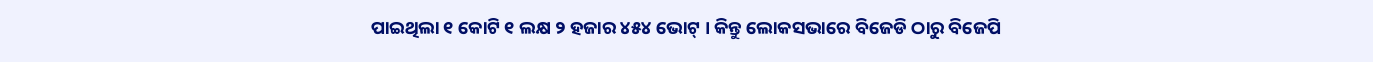ପାଇଥିଲା ୧ କୋଟି ୧ ଲକ୍ଷ ୨ ହଜାର ୪୫୪ ଭୋଟ୍ । କିନ୍ତୁ ଲୋକସଭାରେ ବିଜେଡି ଠାରୁ ବିଜେପି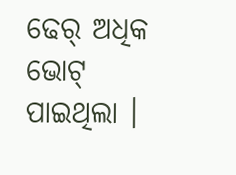ଢେର୍ ଅଧିକ ଭୋଟ୍ ପାଇଥିଲା ।